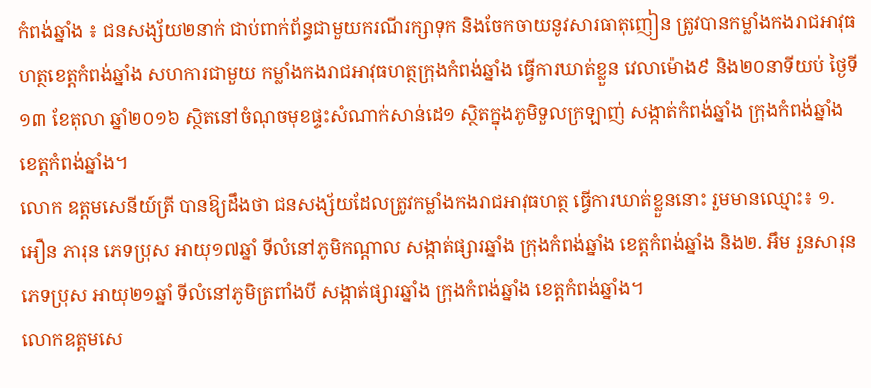កំពង់ឆ្នាំង ៖ ជនសង្ស័យ២នាក់ ជាប់ពាក់ព័ន្ធជាមួយករណីរក្សាទុក និងចែកចាយនូវសារធាតុញៀន ត្រូវបានកម្លាំងកងរាជអាវុធហត្ថខេត្តកំពង់ឆ្នាំង សហការជាមួយ កម្លាំងកងរាជអាវុធហត្ថក្រុងកំពង់ឆ្នាំង ធ្វើការឃាត់ខ្លួន វេលាម៉ោង៩ និង២០នាទីយប់ ថ្ងៃទី១៣ ខែតុលា ឆ្នាំ២០១៦ ស្ថិតនៅចំណុចមុខផ្ទះសំណាក់សាន់ដេ១ ស្ថិតក្នុងភូមិទួលក្រឡាញ់ សង្កាត់កំពង់ឆ្នាំង ក្រុងកំពង់ឆ្នាំង ខេត្តកំពង់ឆ្នាំង។
លោក ឧត្តមសេនីយ៍ត្រី បានឱ្យដឹងថា ជនសង្ស័យដែលត្រូវកម្លាំងកងរាជអាវុធហត្ថ ធ្វើការឃាត់ខ្លួននោះ រួមមានឈ្មោះ៖ ១. អឿន ភារុន ភេទប្រុស អាយុ១៧ឆ្នាំ ទីលំនៅភូមិកណ្តាល សង្កាត់ផ្សារឆ្នាំង ក្រុងកំពង់ឆ្នាំង ខេត្តកំពង់ឆ្នាំង និង២. អឹម រួនសារុន ភេទប្រុស អាយុ២១ឆ្នាំ ទីលំនៅភូមិត្រពាំងបី សង្កាត់ផ្សារឆ្នាំង ក្រុងកំពង់ឆ្នាំង ខេត្តកំពង់ឆ្នាំង។
លោកឧត្តមសេ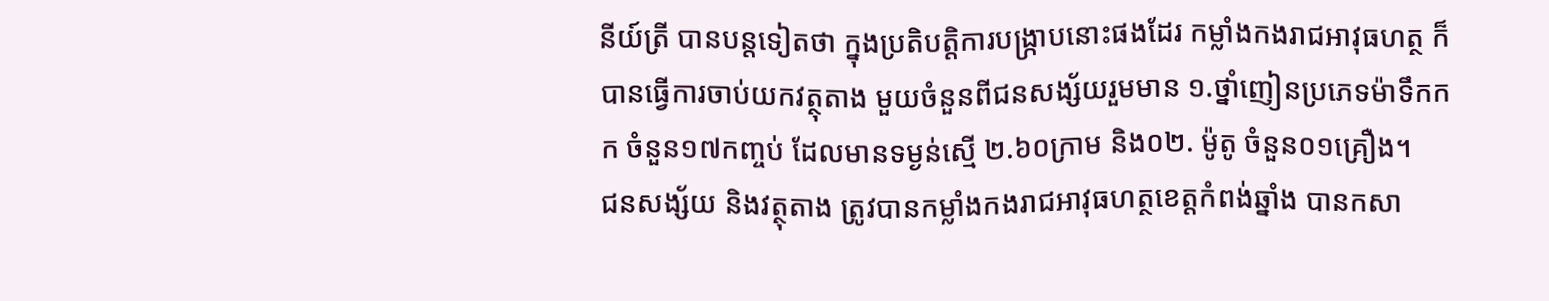នីយ៍ត្រី បានបន្តទៀតថា ក្នុងប្រតិបត្តិការបង្ក្រាបនោះផងដែរ កម្លាំងកងរាជអាវុធហត្ថ ក៏បានធ្វើការចាប់យកវត្ថុតាង មួយចំនួនពីជនសង្ស័យរួមមាន ១.ថ្នាំញៀនប្រភេទម៉ាទឹកកក ចំនួន១៧កញ្ចប់ ដែលមានទម្ងន់ស្មើ ២.៦០ក្រាម និង០២. ម៉ូតូ ចំនួន០១គ្រឿង។
ជនសង្ស័យ និងវត្ថុតាង ត្រូវបានកម្លាំងកងរាជអាវុធហត្ថខេត្តកំពង់ឆ្នាំង បានកសា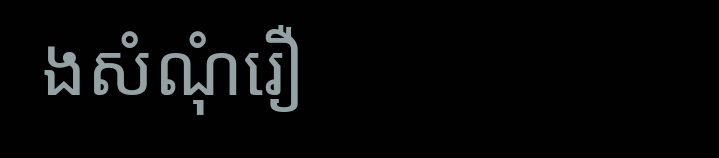ងសំណុំរឿ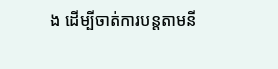ង ដើម្បីចាត់ការបន្តតាមនី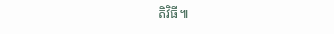តិវិធី៕